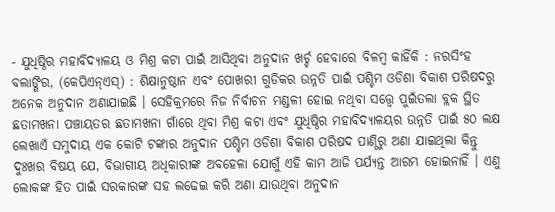- ଯୁଧିଷ୍ଠିର ମହାବିଦ୍ୟାଳୟ ଓ ମିଶ୍ର କଟା ପାଇଁ ଆସିଥିବା ଅନୁଦାନ ଖର୍ଚ୍ଚ ହେବାରେ ବିଳମ୍ବ କାହିଁକି : ନରସିଂହ
ବଲାଙ୍ଗିର, (କେପିଏନ୍ଏସ୍) : ଶିକ୍ଷାନୁଷ୍ଠାନ ଏବଂ ପୋଖରୀ ଗୁଡିକର ଉନ୍ନତି ପାଇଁ ପଶ୍ଚିମ ଓଡିଶା ବିକାଶ ପରିଷଦରୁ ଅନେକ ଅନୁଦାନ ଅଣାଯାଇଛି । ସେହିକ୍ରମରେ ନିଜ ନିର୍ବାଚନ ମଣ୍ଡଳୀ ହୋଇ ନଥିବା ସତ୍ତ୍ୱେ ପୁଇଁତଲା ବ୍ଲକ ସ୍ଥିତ ଛତାମଖନା ପଞ୍ଚାୟତର ଛତାମଖନା ଗାଁରେ ଥିବା ମିଶ୍ର କଟା ଏବଂ ଯୁଧିଷ୍ଠିର ମହାବିଦ୍ୟାଳୟର ଉନ୍ନତି ପାଇଁ ୫୦ ଲକ୍ଷ ଲେଖାଏଁ ସମୁଦାୟ ଏକ କୋଟି ଟଙ୍କାର ଅନୁଦାନ ପଶ୍ଚିମ ଓଡିଶା ବିକାଶ ପରିଷଦ ପାଣ୍ଠିରୁ ଅଣା ଯାଇଥିଲା କିନ୍ତୁ ଦୁଃଖର ବିଷୟ ଯେ, ବିଭାଗୀୟ ଅଧିକାରୀଙ୍କ ଅବହେଳା ଯୋଗୁଁ ଏହି କାମ ଆଜି ପର୍ଯ୍ୟନ୍ତ ଆରମ୍ଭ ହୋଇନାହିଁ । ଏଣୁ ଲୋକଙ୍କ ହିତ ପାଇଁ ସରକାରଙ୍କ ସହ ଲଢେଇ କରି ଅଣା ଯାଉଥିବା ଅନୁଦାନ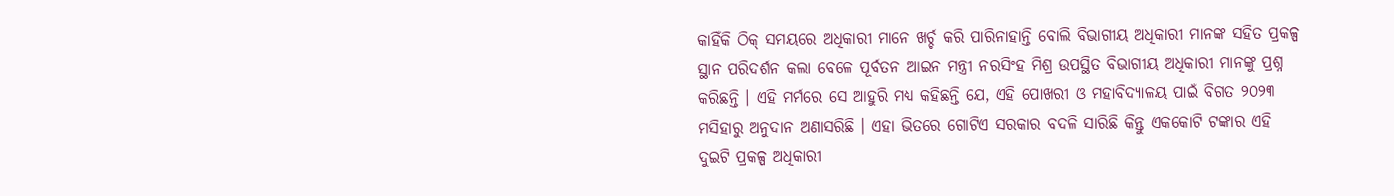କାହିଁକି ଠିକ୍ ସମୟରେ ଅଧିକାରୀ ମାନେ ଖର୍ଚ୍ଚ କରି ପାରିନାହାନ୍ତି ବୋଲି ବିଭାଗୀୟ ଅଧିକାରୀ ମାନଙ୍କ ସହିତ ପ୍ରକଳ୍ପ ସ୍ଥାନ ପରିଦର୍ଶନ କଲା ବେଳେ ପୂର୍ବତନ ଆଇନ ମନ୍ତ୍ରୀ ନରସିଂହ ମିଶ୍ର ଉପସ୍ଥିତ ବିଭାଗୀୟ ଅଧିକାରୀ ମାନଙ୍କୁ ପ୍ରଶ୍ନ କରିଛନ୍ତି । ଏହି ମର୍ମରେ ସେ ଆହୁରି ମଧ୍ୟ କହିଛନ୍ତି ଯେ, ଏହି ପୋଖରୀ ଓ ମହାବିଦ୍ୟାଳୟ ପାଇଁ ବିଗତ ୨୦୨୩ ମସିହାରୁ ଅନୁଦାନ ଅଣାସରିଛି । ଏହା ଭିତରେ ଗୋଟିଏ ସରକାର ବଦଳି ସାରିଛି କିନ୍ତୁ ଏକକୋଟି ଟଙ୍କାର ଏହି ଦୁଇଟି ପ୍ରକଳ୍ପ ଅଧିକାରୀ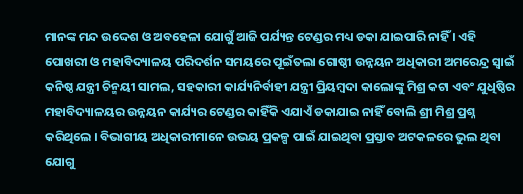ମାନଙ୍କ ମନ୍ଦ ଉଦ୍ଦେଶ ଓ ଅବହେଳା ଯୋଗୁଁ ଆଜି ପର୍ଯ୍ୟନ୍ତ ଟେଣ୍ଡର ମଧ୍ୟ ଡକା ଯାଇପାରି ନାହିଁ । ଏହି ପୋଖରୀ ଓ ମହାବିଦ୍ୟାଳୟ ପରିଦର୍ଶନ ସମୟରେ ପୂଇଁତଲା ଗୋଷ୍ଠୀ ଉନ୍ନୟନ ଅଧିକାରୀ ଅମରେନ୍ଦ୍ର ସ୍ୱାଇଁ କନିଷ୍ଠ ଯନ୍ତ୍ରୀ ଚିନ୍ମୟୀ ସାମଲ, ସହକାରୀ କାର୍ଯ୍ୟନିର୍ବାହୀ ଯନ୍ତ୍ରୀ ପ୍ରିୟମ୍ବଦା କାଲୋଙ୍କୁ ମିଶ୍ର କଟା ଏବଂ ଯୁଧିଷ୍ଠିର ମହାବିଦ୍ୟାଳୟର ଉନ୍ନୟନ କାର୍ଯ୍ୟର ଟେଣ୍ଡର କାହିଁକି ଏଯାଏଁ ଡକାଯାଇ ନାହିଁ ବୋଲି ଶ୍ରୀ ମିଶ୍ର ପ୍ରଶ୍ନ କରିଥିଲେ । ବିଭାଗୀୟ ଅଧିକାରୀମାନେ ଉଭୟ ପ୍ରକଳ୍ପ ପାଇଁ ଯାଇଥିବା ପ୍ରସ୍ତାବ ଅଟକଳରେ ଭୁଲ ଥିବା ଯୋଗୁ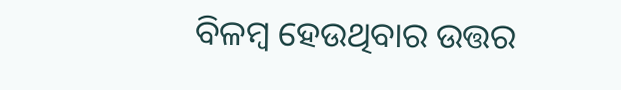ବିଳମ୍ବ ହେଉଥିବାର ଉତ୍ତର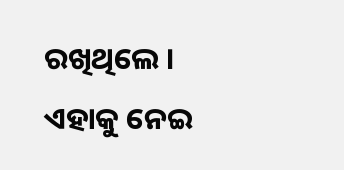ରଖିଥିଲେ । ଏହାକୁ ନେଇ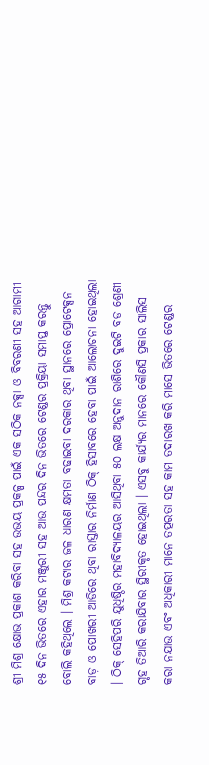ଶ୍ରୀ ମିଶ୍ର କ୍ଷୋଭ ପ୍ରକାଶ କରିବା ସହ ଉଭୟ ପ୍ରକଳ୍ପ ପାଇଁ ଏକ ସଠିକ ନକ୍ସା ଓ ବିବରଣୀ ସହ ଆଗାମୀ ୧୫ ଦିନ ଭିତରେ ଏହାର ମଞ୍ଜୁରୀ ସହ ଆଉ ପନ୍ଦର ଦିନ ଭିତରେ ଟେଣ୍ଡର ପ୍ରକ୍ରିୟା ସମାପ୍ତ କରନ୍ତୁ ବୋଲି କହିଥିଲେ । ମିଶ୍ର କଟାର ଜଳ ଧାରଣ କ୍ଷମତା ବଢାଇବା ଦରକାର ଥିବା ସ୍ଥାନରେ ପ୍ରୋଟେକ୍ସନ ବାଡ଼ ଓ ପୋଖରୀ ଆଡିରେ ଥିବା ରାସ୍ତାର ନିର୍ମାଣ ଠିକ୍ ହିସାବରେ ହେବା ପାଇଁ ଆଲୋଚନା ହୋଇଥିଲା । ଠିକ୍ ସେହିପରି ଯୁଧିଷ୍ଠିର ମହାବିଦ୍ୟାଳୟର ଆସିଥିବା ୫୦ ଲକ୍ଷ ଅନୁଦାନ ରାଶିରେ ଦୁଇଟି ବଡ ଶ୍ରେଣୀ ଗୃହ ତିଆରି କରାଯିବାର ସ୍ଥିରୀକୃତ ହୋଇଥିଲା । ଏସବୁ କାର୍ଯ୍ୟର ମାନରେ କୌଣସି ପ୍ରକାର ସାଲିସ କରା ନଯାଉ ଏବଂ ଅଧିକାରୀ ମାନେ ତତ୍ପରତା ସହ କାମ ତଦାରଖ କରି ମାସେ ଭିତରେ ଟେଣ୍ଡର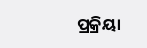ପ୍ରକ୍ରିୟା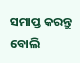ସମାପ୍ତ କରନ୍ତୁ ବୋଲି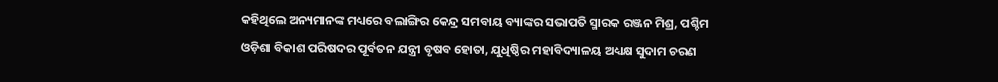କହିଥିଲେ ଅନ୍ୟମାନଙ୍କ ମଧ୍ୟରେ ବଲାଙ୍ଗିର କେନ୍ଦ୍ର ସମବାୟ ବ୍ୟାଙ୍କର ସଭାପତି ସ୍ମାରକ ରଞ୍ଜନ ମିଶ୍ର, ପଶ୍ଚିମ ଓଡ଼ିଶା ବିକାଶ ପରିଷଦର ପୂର୍ବତନ ଯନ୍ତ୍ରୀ ବୃଷବ ହୋତା, ଯୁଧିଷ୍ଠିର ମହାବିଦ୍ୟାଳୟ ଅଧ୍ୟକ୍ଷ ସୁଦାମ ଚରଣ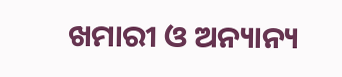ଖମାରୀ ଓ ଅନ୍ୟାନ୍ୟ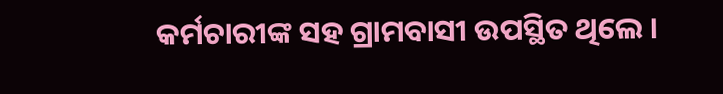କର୍ମଚାରୀଙ୍କ ସହ ଗ୍ରାମବାସୀ ଉପସ୍ଥିତ ଥିଲେ ।